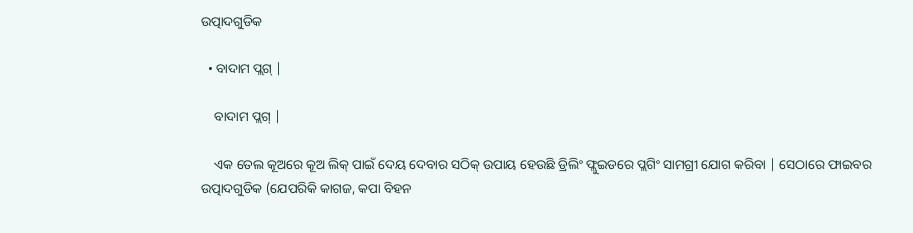ଉତ୍ପାଦଗୁଡିକ

  • ବାଦାମ ପ୍ଲଗ୍ |

    ବାଦାମ ପ୍ଲଗ୍ |

    ଏକ ତେଲ କୂଅରେ କୂଅ ଲିକ୍ ପାଇଁ ଦେୟ ଦେବାର ସଠିକ୍ ଉପାୟ ହେଉଛି ଡ୍ରିଲିଂ ଫ୍ଲୁଇଡରେ ପ୍ଲଗିଂ ସାମଗ୍ରୀ ଯୋଗ କରିବା | ସେଠାରେ ଫାଇବର ଉତ୍ପାଦଗୁଡିକ (ଯେପରିକି କାଗଜ, କପା ବିହନ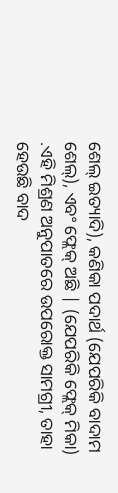ଶେଲ୍ ଇତ୍ୟାଦି), କଣିକା ପଦାର୍ଥ (ଯେପରିକି ବାଦାମ ଶେଲ୍), ଏବଂ ଫ୍ଲେକ୍ ଅଛି | (ଯେପରିକି ଫ୍ଲେକ୍ ମିକା) .ଏହି ମିଶ୍ରଣ ଅନୁପାତରେ ଉପରୋକ୍ତ ସାମଗ୍ରୀ, ତାହା ହେଉଛି ବାଦ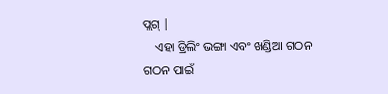ପ୍ଲଗ୍ |
    ଏହା ଡ୍ରିଲିଂ ଭଙ୍ଗା ଏବଂ ଖଣ୍ଡିଆ ଗଠନ ଗଠନ ପାଇଁ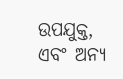ଉପଯୁକ୍ତ, ଏବଂ ଅନ୍ୟ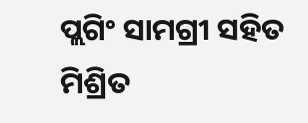ପ୍ଲଗିଂ ସାମଗ୍ରୀ ସହିତ ମିଶ୍ରିତ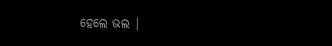ହେଲେ ଭଲ |